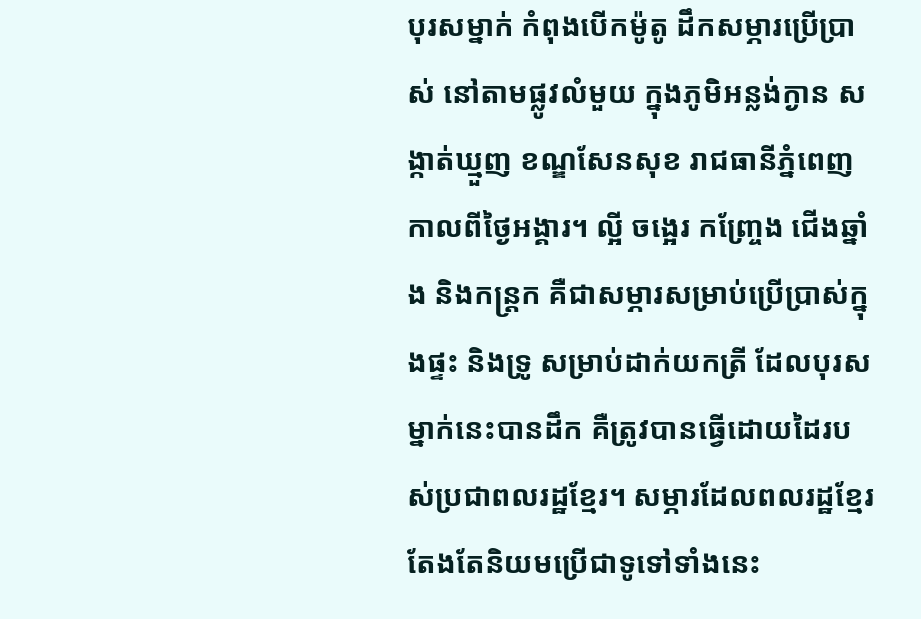បុរសម្នាក់ កំពុងបើកម៉ូតូ ដឹកសម្ភារប្រើប្រាស់ នៅតាមផ្លូវលំមួយ ក្នុងភូមិអន្លង់ក្ងាន សង្កាត់ឃ្មួញ ខណ្ឌសែនសុខ រាជធានីភ្នំពេញ កាលពីថ្ងៃអង្គារ។ ល្អី ចង្អេរ កញ្ច្រែង ជើងឆ្នាំង និងកន្ត្រក គឺជាសម្ភារសម្រាប់ប្រើប្រាស់ក្នុងផ្ទះ និងទ្រូ សម្រាប់ដាក់យកត្រី ដែលបុរសម្នាក់នេះបានដឹក គឺត្រូវបានធ្វើដោយដៃរបស់ប្រជាពលរដ្ឋខ្មែរ។ សម្ភារដែលពលរដ្ឋខ្មែរ តែងតែនិយមប្រើជាទូទៅទាំងនេះ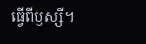ធ្វើពីឫស្សី។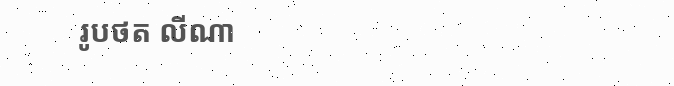រូបថត លីណា